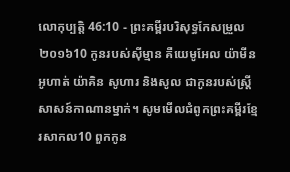លោកុប្បត្តិ 46:10 - ព្រះគម្ពីរបរិសុទ្ធកែសម្រួល ២០១៦10 កូនរបស់ស៊ីម្មាន គឺយេមូអែល យ៉ាមីន អូហាត់ យ៉ាគិន សូហារ និងសូល ជាកូនរបស់ស្ត្រីសាសន៍កាណានម្នាក់។ សូមមើលជំពូកព្រះគម្ពីរខ្មែរសាកល10 ពួកកូន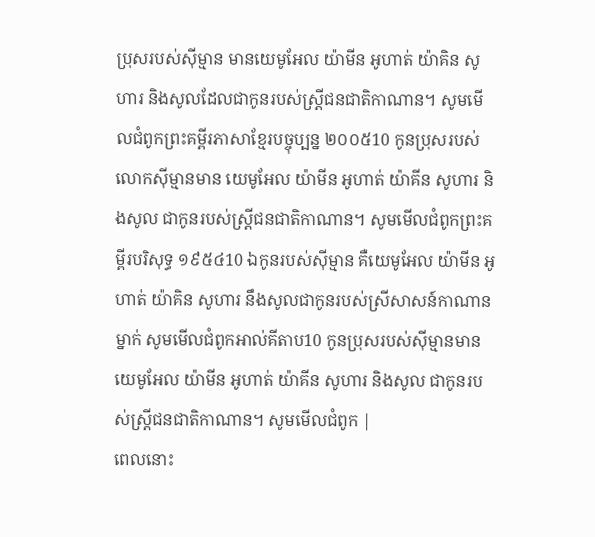ប្រុសរបស់ស៊ីម្មាន មានយេមូអែល យ៉ាមីន អូហាត់ យ៉ាគិន សូហារ និងសូលដែលជាកូនរបស់ស្ត្រីជនជាតិកាណាន។ សូមមើលជំពូកព្រះគម្ពីរភាសាខ្មែរបច្ចុប្បន្ន ២០០៥10 កូនប្រុសរបស់លោកស៊ីម្មានមាន យេមូអែល យ៉ាមីន អូហាត់ យ៉ាគីន សូហារ និងសូល ជាកូនរបស់ស្ត្រីជនជាតិកាណាន។ សូមមើលជំពូកព្រះគម្ពីរបរិសុទ្ធ ១៩៥៤10 ឯកូនរបស់ស៊ីម្មាន គឺយេមូអែល យ៉ាមីន អូហាត់ យ៉ាគិន សូហារ នឹងសូលជាកូនរបស់ស្រីសាសន៍កាណានម្នាក់ សូមមើលជំពូកអាល់គីតាប10 កូនប្រុសរបស់ស៊ីម្មានមាន យេមូអែល យ៉ាមីន អូហាត់ យ៉ាគីន សូហារ និងសូល ជាកូនរបស់ស្ត្រីជនជាតិកាណាន។ សូមមើលជំពូក |
ពេលនោះ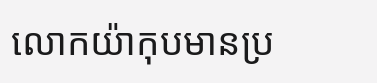លោកយ៉ាកុបមានប្រ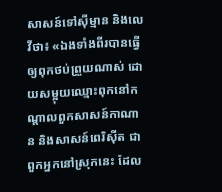សាសន៍ទៅស៊ីម្មាន និងលេវីថា៖ «ឯងទាំងពីរបានធ្វើឲ្យពុកថប់ព្រួយណាស់ ដោយសម្អុយឈ្មោះពុកនៅកណ្ដាលពួកសាសន៍កាណាន និងសាសន៍ពេរិស៊ីត ជាពួកអ្នកនៅស្រុកនេះ ដែល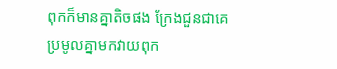ពុកក៏មានគ្នាតិចផង ក្រែងជួនជាគេប្រមូលគ្នាមកវាយពុក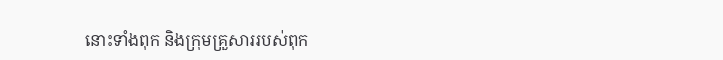នោះទាំងពុក និងក្រុមគ្រួសាររបស់ពុក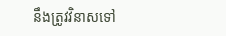នឹងត្រូវវិនាសទៅ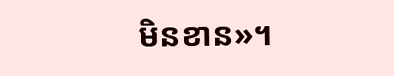មិនខាន»។